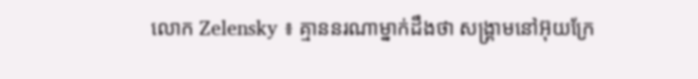លោក Zelensky ៖ គ្មាននរណាម្នាក់ដឹងថា សង្គ្រាមនៅអ៊ុយក្រែ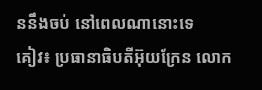ននឹងចប់ នៅពេលណានោះទេ
គៀវ៖ ប្រធានាធិបតីអ៊ុយក្រែន លោក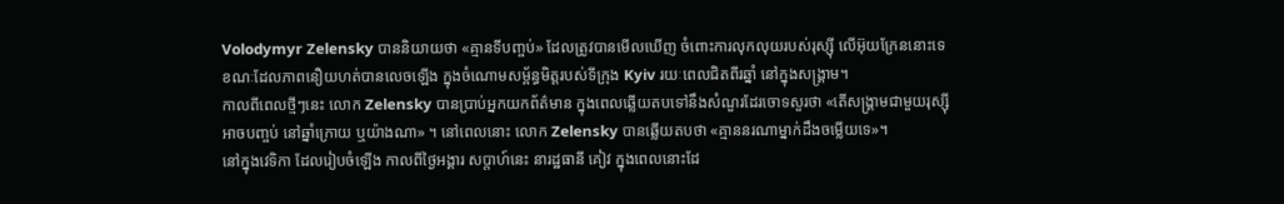Volodymyr Zelensky បាននិយាយថា «គ្មានទីបញ្ចប់» ដែលត្រូវបានមើលឃើញ ចំពោះការលុកលុយរបស់រុស្ស៊ី លើអ៊ុយក្រែននោះទេ ខណៈដែលភាពនឿយហត់បានលេចឡើង ក្នុងចំណោមសម្ព័ន្ធមិត្តរបស់ទីក្រុង Kyiv រយៈពេលជិតពីរឆ្នាំ នៅក្នុងសង្រ្គាម។
កាលពីពេលថ្មីៗនេះ លោក Zelensky បានប្រាប់អ្នកយកព័ត៌មាន ក្នុងពេលឆ្លើយតបទៅនឹងសំណួរដែរចោទសួរថា «តើសង្គ្រាមជាមួយរុស្ស៊ីអាចបញ្ចប់ នៅឆ្នាំក្រោយ ឬយ៉ាងណា» ។ នៅពេលនោះ លោក Zelensky បានឆ្លើយតបថា «គ្មាននរណាម្នាក់ដឹងចម្លើយទេ»។
នៅក្នុងវេទិកា ដែលរៀបចំឡើង កាលពីថ្ងៃអង្គារ សប្តាហ៍នេះ នារដ្ឋធានី គៀវ ក្នុងពេលនោះដែ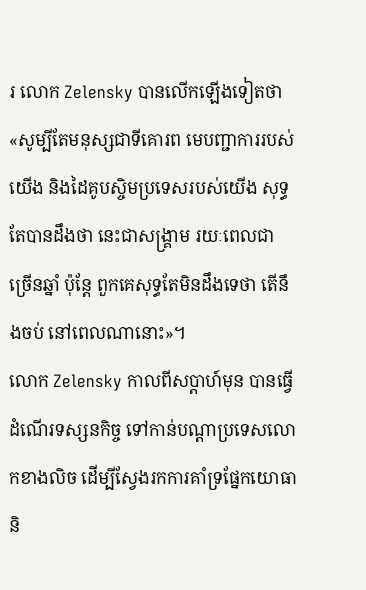រ លោក Zelensky បានលើកឡើងទៀតថា «សូម្បីតែមនុស្សជាទីគោរព មេបញ្ជាការរបស់យើង និងដៃគូបស្ចិមប្រទេសរបស់យើង សុទ្ធតែបានដឹងថា នេះជាសង្រ្គាម រយៈពេលជាច្រើនឆ្នាំ ប៉ុន្តែ ពួកគេសុទ្ធតែមិនដឹងទេថា តើនឹងចប់ នៅពេលណានោះ»។
លោក Zelensky កាលពីសប្តាហ៍មុន បានធ្វើដំណើរទស្សនកិច្ច ទៅកាន់បណ្តាប្រទេសលោកខាងលិច ដើម្បីស្វែងរកការគាំទ្រផ្នែកយោធា និ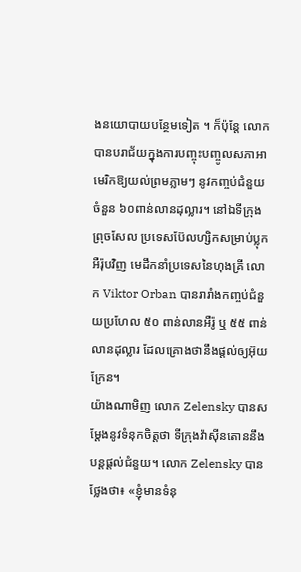ងនយោបាយបន្ថែមទៀត ។ ក៏ប៉ុន្តែ លោកបានបរាជ័យក្នុងការបញ្ចុះបញ្ចូលសភាអាមេរិកឱ្យយល់ព្រមភ្លាមៗ នូវកញ្ចប់ជំនួយ ចំនួន ៦០ពាន់លានដុល្លារ។ នៅឯទីក្រុងព្រុចសែល ប្រទេសប៊ែលហ្សិកសម្រាប់ប្លុកអឺរ៉ុបវិញ មេដឹកនាំប្រទេសនៃហុងគ្រី លោក Viktor Orban បានរារាំងកញ្ចប់ជំនួយប្រហែល ៥០ ពាន់លានអឺរ៉ូ ឬ ៥៥ ពាន់លានដុល្លារ ដែលគ្រោងថានឹងផ្តល់ឲ្យអ៊ុយក្រែន។
យ៉ាងណាមិញ លោក Zelensky បានសម្តែងនូវទំនុកចិត្តថា ទីក្រុងវ៉ាស៊ីនតោននឹងបន្តផ្តល់ជំនួយ។ លោក Zelensky បានថ្លែងថា៖ «ខ្ញុំមានទំនុ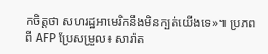កចិត្តថា សហរដ្ឋអាមេរិកនឹងមិនក្បត់យើងទេ»៕ ប្រភពពី AFP ប្រែសម្រួល៖ សារ៉ាត